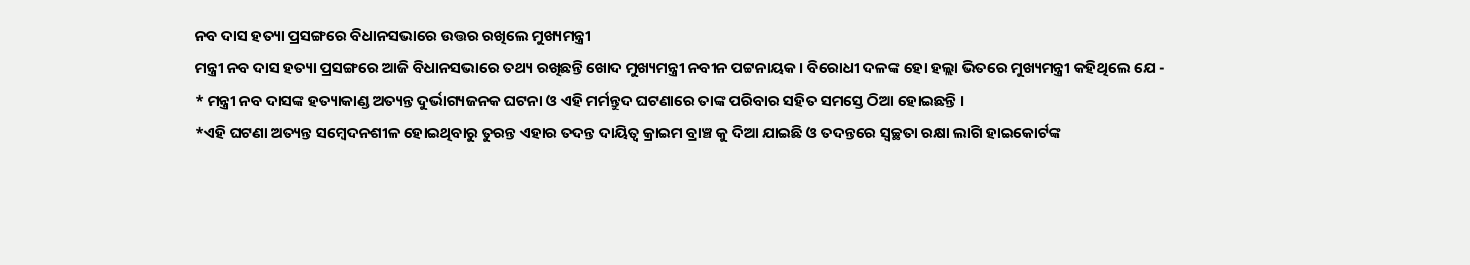ନବ ଦାସ ହତ୍ୟା ପ୍ରସଙ୍ଗରେ ବିଧାନସଭାରେ ଉତ୍ତର ରଖିଲେ ମୁଖ୍ୟମନ୍ତ୍ରୀ
ମନ୍ତ୍ରୀ ନବ ଦାସ ହତ୍ୟା ପ୍ରସଙ୍ଗରେ ଆଜି ବିଧାନସଭାରେ ତଥ୍ୟ ରଖିଛନ୍ତି ଖୋଦ ମୁଖ୍ୟମନ୍ତ୍ରୀ ନବୀନ ପଟ୍ଟନାୟକ । ବିରୋଧୀ ଦଳଙ୍କ ହୋ ହଲ୍ଲା ଭିତରେ ମୁଖ୍ୟମନ୍ତ୍ରୀ କହିଥିଲେ ଯେ -
* ମନ୍ତ୍ରୀ ନବ ଦାସଙ୍କ ହତ୍ୟାକାଣ୍ଡ ଅତ୍ୟନ୍ତ ଦୁର୍ଭାଗ୍ୟଜନକ ଘଟନା ଓ ଏହି ମର୍ମନ୍ତୁଦ ଘଟଣାରେ ତାଙ୍କ ପରିବାର ସହିତ ସମସ୍ତେ ଠିଆ ହୋଇଛନ୍ତି ।
*ଏହି ଘଟଣା ଅତ୍ୟନ୍ତ ସମ୍ବେଦନଶୀଳ ହୋଇଥିବାରୁ ତୁରନ୍ତ ଏହାର ତଦନ୍ତ ଦାୟିତ୍ଵ କ୍ରାଇମ ବ୍ରାଞ୍ଚ କୁ ଦିଆ ଯାଇଛି ଓ ତଦନ୍ତରେ ସ୍ବଚ୍ଛତା ରକ୍ଷା ଲାଗି ହାଇକୋର୍ଟଙ୍କ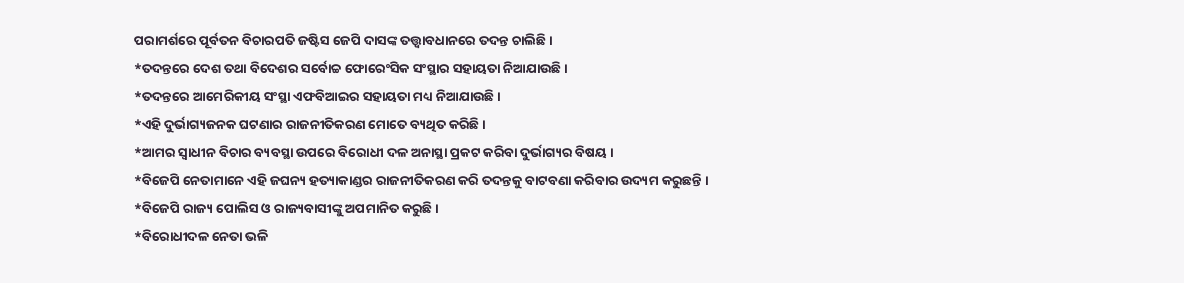ପରାମର୍ଶରେ ପୂର୍ବତନ ବିଚାରପତି ଜଷ୍ଟିସ ଜେପି ଦାସଙ୍କ ତତ୍ତ୍ଵାବଧାନରେ ତଦନ୍ତ ଚାଲିଛି ।
*ତଦନ୍ତରେ ଦେଶ ତଥା ବିଦେଶର ସର୍ବୋଚ୍ଚ ଫୋରେଂସିକ ସଂସ୍ଥାର ସହାୟତା ନିଆଯାଉଛି ।
*ତଦନ୍ତରେ ଆମେରିକୀୟ ସଂସ୍ଥା ଏଫବିଆଇର ସହାୟତା ମଧ୍ୟ ନିଆଯାଉଛି ।
*ଏହି ଦୁର୍ଭାଗ୍ୟଜନକ ଘଟଣାର ରାଜନୀତିକରଣ ମୋତେ ବ୍ୟଥିତ କରିଛି ।
*ଆମର ସ୍ଵାଧୀନ ବିଚାର ବ୍ୟବସ୍ଥା ଉପରେ ବିରୋଧୀ ଦଳ ଅନାସ୍ଥା ପ୍ରକଟ କରିବା ଦୁର୍ଭାଗ୍ୟର ବିଷୟ ।
*ବିଜେପି ନେତାମାନେ ଏହି ଜଘନ୍ୟ ହତ୍ୟାକାଣ୍ଡର ରାଜନୀତିକରଣ କରି ତଦନ୍ତକୁ ବାଟବଣା କରିବାର ଉଦ୍ୟମ କରୁଛନ୍ତି ।
*ବିଜେପି ରାଜ୍ୟ ପୋଲିସ ଓ ରାଜ୍ୟବାସୀଙ୍କୁ ଅପମାନିତ କରୁଛି ।
*ବିରୋଧୀଦଳ ନେତା ଭଳି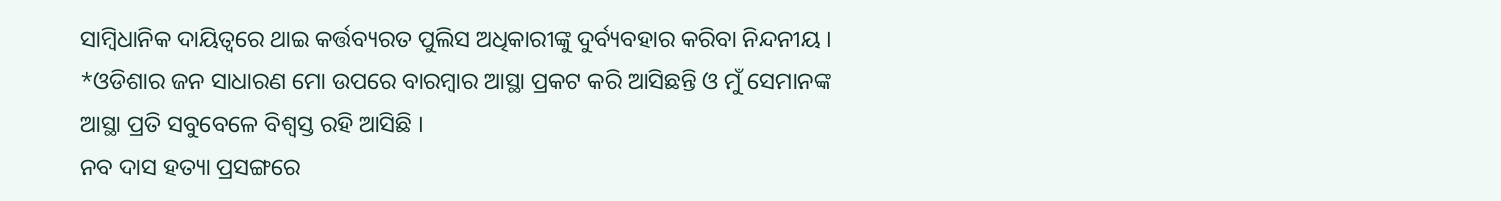ସାମ୍ବିଧାନିକ ଦାୟିତ୍ବରେ ଥାଇ କର୍ତ୍ତବ୍ୟରତ ପୁଲିସ ଅଧିକାରୀଙ୍କୁ ଦୁର୍ବ୍ୟବହାର କରିବା ନିନ୍ଦନୀୟ ।
*ଓଡିଶାର ଜନ ସାଧାରଣ ମୋ ଉପରେ ବାରମ୍ବାର ଆସ୍ଥା ପ୍ରକଟ କରି ଆସିଛନ୍ତି ଓ ମୁଁ ସେମାନଙ୍କ ଆସ୍ଥା ପ୍ରତି ସବୁବେଳେ ବିଶ୍ଵସ୍ତ ରହି ଆସିଛି ।
ନବ ଦାସ ହତ୍ୟା ପ୍ରସଙ୍ଗରେ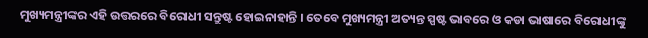ମୁଖ୍ୟମନ୍ତ୍ରୀଙ୍କର ଏହି ଉତ୍ତରରେ ବିରୋଧୀ ସନ୍ତୁଷ୍ଟ ହୋଇନାହାନ୍ତି । ତେବେ ମୁଖ୍ୟମନ୍ତ୍ରୀ ଅତ୍ୟନ୍ତ ସ୍ପଷ୍ଟ ଭାବରେ ଓ କଡା ଭାଷାରେ ବିରୋଧୀଙ୍କୁ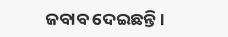ଜବାବ ଦେଇଛନ୍ତି ।